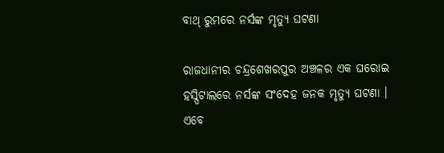ବାଥ୍ ରୁମରେ ନର୍ସଙ୍କ ମୃତ୍ୟୁ ଘଟଣା

ରାଜଧାନୀର ଚନ୍ଦ୍ରଶେଖରପୁର ଅଞ୍ଚଳର ଏକ ଘରୋଇ ହସ୍ପିଟାଲରେ ନର୍ସଙ୍କ ସଂଦେହ ଜନକ ମୃତ୍ୟୁ ଘଟଣା । ଏବେ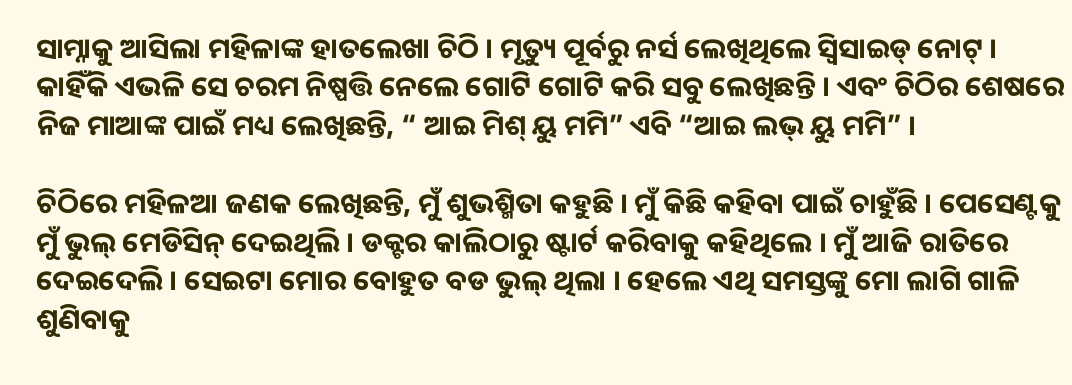ସାମ୍ନାକୁ ଆସିଲା ମହିଳାଙ୍କ ହାତଲେଖା ଚିଠି । ମୃତ୍ୟୁ ପୂର୍ବରୁ ନର୍ସ ଲେଖିଥିଲେ ସ୍ୱିସାଇଡ୍ ନୋଟ୍ । କାହିଁକି ଏଭଳି ସେ ଚରମ ନିଷ୍ପତ୍ତି ନେଲେ ଗୋଟି ଗୋଟି କରି ସବୁ ଲେଖିଛନ୍ତି । ଏବଂ ଚିଠିର ଶେଷରେ ନିଜ ମାଆଙ୍କ ପାଇଁ ମଧ୍ୟ ଲେଖିଛନ୍ତି, “ ଆଇ ମିଶ୍ ୟୁ ମମି” ଏବି “ଆଇ ଲଭ୍ ୟୁ ମମି” ।

ଚିଠିରେ ମହିଳଆ ଜଣକ ଲେଖିଛନ୍ତି, ମୁଁ ଶୁଭଶ୍ମିତା କହୁଛି । ମୁଁ କିଛି କହିବା ପାଇଁ ଚାହୁଁଛି । ପେସେଣ୍ଟକୁ ମୁଁ ଭୁଲ୍ ମେଡିସିନ୍ ଦେଇଥିଲି । ଡକ୍ଟର କାଲିଠାରୁ ଷ୍ଟାର୍ଟ କରିବାକୁ କହିଥିଲେ । ମୁଁ ଆଜି ରାତିରେ ଦେଇଦେଲି । ସେଇଟା ମୋର ବୋହୁତ ବଡ ଭୁଲ୍ ଥିଲା । ହେଲେ ଏଥି ସମସ୍ତଙ୍କୁ ମୋ ଲାଗି ଗାଳି ଶୁଣିବାକୁ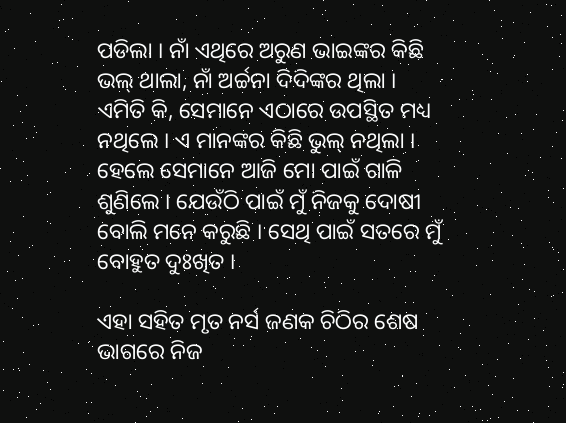ପଡିଲା । ନାଁ ଏଥିରେ ଅରୁଣ ଭାଇଙ୍କର କିଛି ଭଲ୍ ଥାଲା, ନାଁ ଅର୍ଚ୍ଚନା ଦିଦିଙ୍କର ଥିଲା । ଏମିତି କି, ସେମାନେ ଏଠାରେ ଉପସ୍ଥିତ ମଧ୍ୟ ନଥିଲେ । ଏ ମାନଙ୍କର କିଛି ଭୁଲ୍ ନଥିଲା । ହେଲେ ସେମାନେ ଆଜି ମୋ ପାଇଁ ଗାଳି ଶୁଣିଲେ । ଯେଉଁଠି ପାଇଁ ମୁଁ ନିଜକୁ ଦୋଷୀ ବୋଲି ମନେ କରୁଛି । ସେଥି ପାଇଁ ସତରେ ମୁଁ ବୋହୁତ ଦୁଃଖିତ ।

ଏହା ସହିତ ମୃତ ନର୍ସ ଜଣକ ଚିଠିର ଶେଷ ଭାଗରେ ନିଜ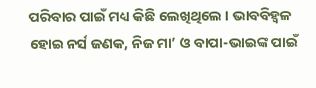ପରିବାର ପାଇଁ ମଧ୍ୟ କିଛି ଲେଖିଥିଲେ । ଭାବବିହ୍ବଳ ହୋଇ ନର୍ସ ଜଣକ, ନିଜ ମା’ ଓ ବାପା-ଭାଇଙ୍କ ପାଇଁ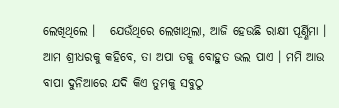ଲେଖିଥିଲେ ।   ଯେଉଁଥିରେ ଲେଖାଥିଲା, ଆଜି ହେଉଛି ରାକ୍ଷୀ ପୂର୍ଣ୍ଣିମା । ଆମ ଶ୍ରୀଧରକୁ କହିବେ, ତା ଅପା ତକୁ ବୋହୁତ ଭଲ ପାଏ । ମମି ଆଉ ବାପା ଦୁନିଆରେ ଯଦି କିଏ ତୁମକୁ ସବୁଠୁ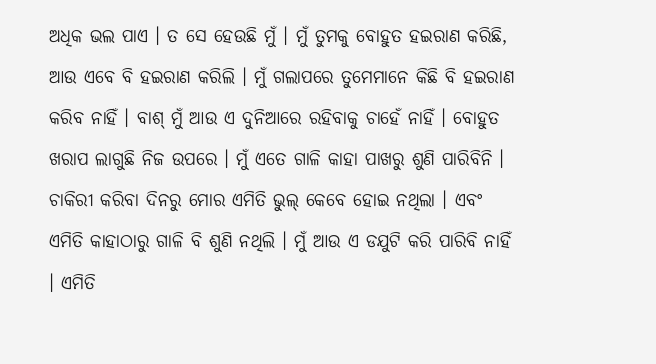ଅଧିକ ଭଲ ପାଏ । ତ ସେ ହେଉଛି ମୁଁ । ମୁଁ ତୁମକୁ ବୋହୁତ ହଇରାଣ କରିଛି, ଆଉ ଏବେ ବି ହଇରାଣ କରିଲି । ମୁଁ ଗଲାପରେ ତୁମେମାନେ କିଛି ବି ହଇରାଣ କରିବ ନାହିଁ । ବାଶ୍ ମୁଁ ଆଉ ଏ ଦୁନିଆରେ ରହିବାକୁ ଚାହେଁ ନାହିଁ । ବୋହୁତ ଖରାପ ଲାଗୁଛି ନିଜ ଉପରେ । ମୁଁ ଏତେ ଗାଳି କାହା ପାଖରୁ ଶୁଣି ପାରିବିନି । ଚାକିରୀ କରିବା ଦିନରୁ ମୋର ଏମିତି ଭୁଲ୍ କେବେ ହୋଇ ନଥିଲା । ଏବଂ ଏମିତି କାହାଠାରୁ ଗାଳି ବି ଶୁଣି ନଥିଲି । ମୁଁ ଆଉ ଏ ଡଯୁଟି କରି ପାରିବି ନାହିଁ । ଏମିତି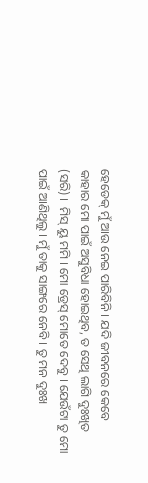ହେଡେକ୍ ମୁଁ ଆଉ ନେଇ ପାରିବିନି । ଯଦି ଜୀବନରେ କେବେ କାହାର ମୋ ପାଇଁ ଅସୁବିଧା ହୋଇଥିବ, ତ ସେଥି ଲାଗି ଦୁଃଖିତ (ସରି) ।  ମିସ୍ ୟୁ ମମି । ମୋ ଡ୍ରେସ୍ ମୋତେ ଦେବୁ । ଯେଉଁଟା ତୁ ମୋ ପାଇଁ ଆଣିଥିଲୁ । ମୁଁ ତାକୁ ସାଙ୍ଗରେ ନେବି । ତୁ ମନ ଦୁଃଖ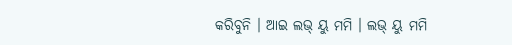କରିବୁନି । ଆଇ ଲଭ୍ ୟୁ ମମି । ଲଭ୍ ୟୁ ମମି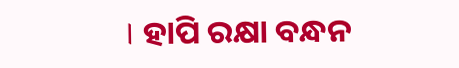। ହାପି ରକ୍ଷା ବନ୍ଧନ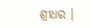ଶ୍ରୀଧର ।